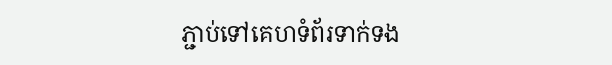ភ្ជាប់ទៅគេហទំព័រទាក់ទង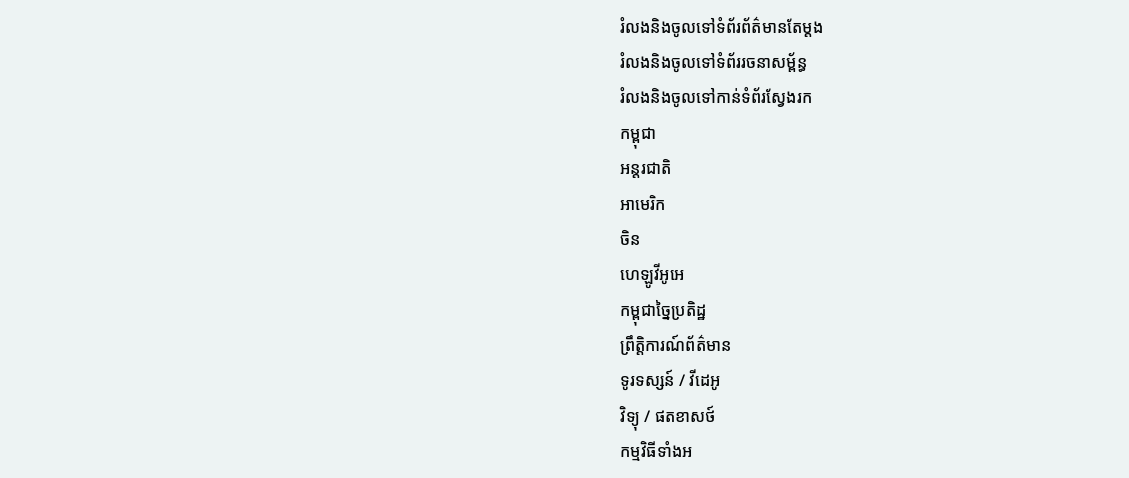រំលងនិងចូលទៅទំព័រព័ត៌មានតែម្តង
រំលងនិងចូលទៅទំព័ររចនាសម្ព័ន្ធ
រំលងនិងចូលទៅកាន់ទំព័រស្វែងរក
កម្ពុជា
អន្តរជាតិ
អាមេរិក
ចិន
ហេឡូវីអូអេ
កម្ពុជាច្នៃប្រតិដ្ឋ
ព្រឹត្តិការណ៍ព័ត៌មាន
ទូរទស្សន៍ / វីដេអូ
វិទ្យុ / ផតខាសថ៍
កម្មវិធីទាំងអ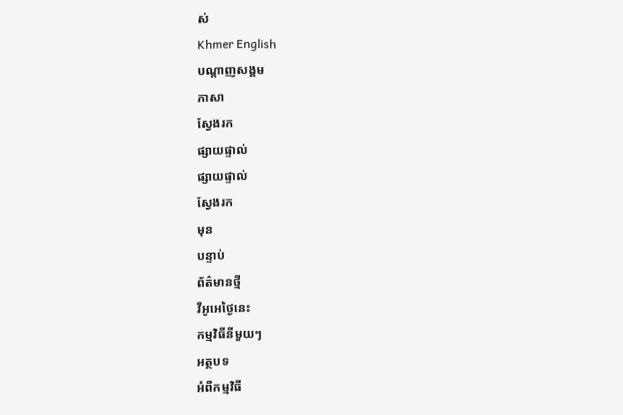ស់
Khmer English
បណ្តាញសង្គម
ភាសា
ស្វែងរក
ផ្សាយផ្ទាល់
ផ្សាយផ្ទាល់
ស្វែងរក
មុន
បន្ទាប់
ព័ត៌មានថ្មី
វីអូអេថ្ងៃនេះ
កម្មវិធីនីមួយៗ
អត្ថបទ
អំពីកម្មវិធី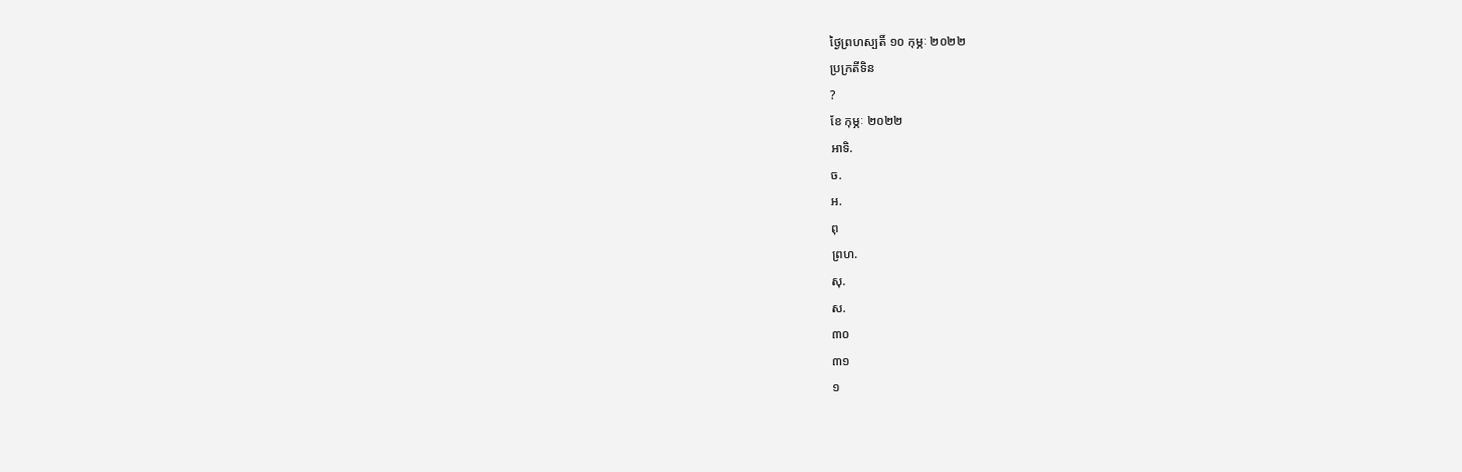ថ្ងៃព្រហស្បតិ៍ ១០ កុម្ភៈ ២០២២
ប្រក្រតីទិន
?
ខែ កុម្ភៈ ២០២២
អាទិ.
ច.
អ.
ពុ
ព្រហ.
សុ.
ស.
៣០
៣១
១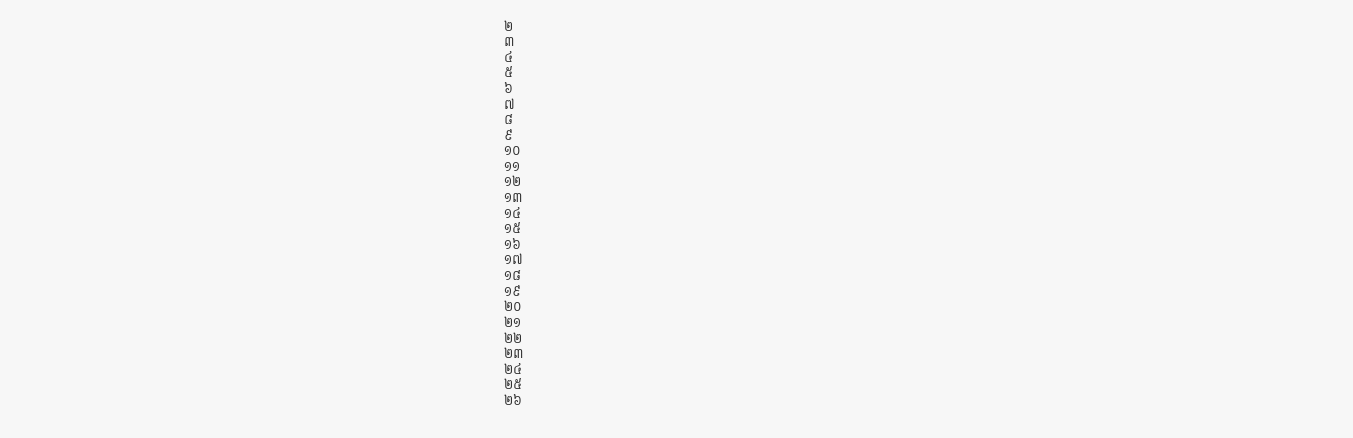២
៣
៤
៥
៦
៧
៨
៩
១០
១១
១២
១៣
១៤
១៥
១៦
១៧
១៨
១៩
២០
២១
២២
២៣
២៤
២៥
២៦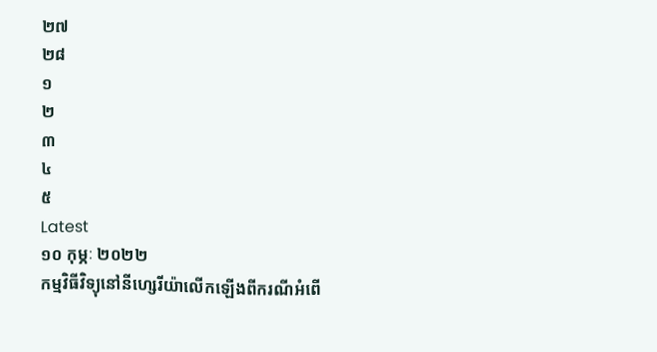២៧
២៨
១
២
៣
៤
៥
Latest
១០ កុម្ភៈ ២០២២
កម្មវិធីវិទ្យុនៅនីហ្សេរីយ៉ាលើកឡើងពីករណីអំពើ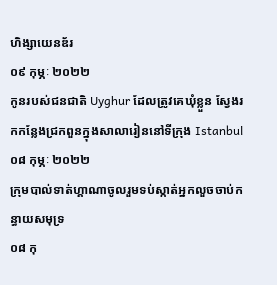ហិង្សាយេនឌ័រ
០៩ កុម្ភៈ ២០២២
កូនរបស់ជនជាតិ Uyghur ដែលត្រូវគេឃុំខ្លួន ស្វែងរកកន្លែងជ្រកពួនក្នុងសាលារៀននៅទីក្រុង Istanbul
០៨ កុម្ភៈ ២០២២
ក្រុមបាល់ទាត់ហ្គាណាចូលរួមទប់ស្កាត់អ្នកលួចចាប់កន្ធាយសមុទ្រ
០៨ កុ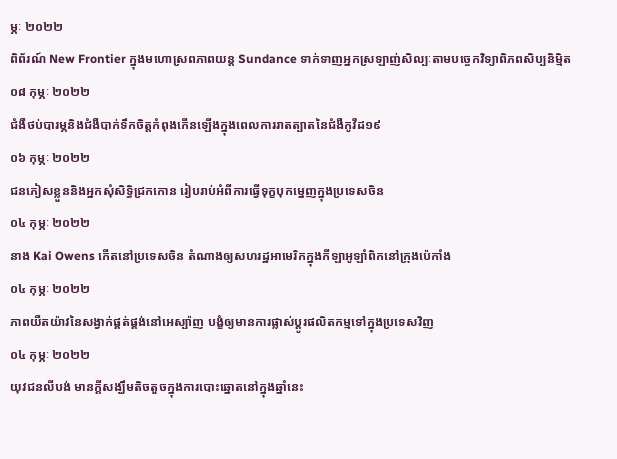ម្ភៈ ២០២២
ពិព័រណ៍ New Frontier ក្នុងមហោស្រពភាពយន្ត Sundance ទាក់ទាញអ្នកស្រឡាញ់សិល្បៈតាមបច្ចេកវិទ្យាពិភពសិប្បនិម្មិត
០៨ កុម្ភៈ ២០២២
ជំងឺថប់បារម្ភនិងជំងឺបាក់ទឹកចិត្តកំពុងកើនឡើងក្នុងពេលការរាតត្បាតនៃជំងឺកូវីដ១៩
០៦ កុម្ភៈ ២០២២
ជនភៀសខ្លួននិងអ្នកសុំសិទ្ធិជ្រកកោន រៀបរាប់អំពីការធ្វើទុក្ខបុកម្នេញក្នុងប្រទេសចិន
០៤ កុម្ភៈ ២០២២
នាង Kai Owens កើតនៅប្រទេសចិន តំណាងឲ្យសហរដ្ឋអាមេរិកក្នុងកីឡាអូឡាំពិកនៅក្រុងប៉េកាំង
០៤ កុម្ភៈ ២០២២
ភាពយឺតយ៉ាវនៃសង្វាក់ផ្គត់ផ្គង់នៅអេស្ប៉ាញ បង្ខំឲ្យមានការផ្លាស់ប្តូរផលិតកម្មទៅក្នុងប្រទេសវិញ
០៤ កុម្ភៈ ២០២២
យុវជនលីបង់ មានក្តីសង្ឃឹមតិចតួចក្នុងការបោះឆ្នោតនៅក្នុងឆ្នាំនេះ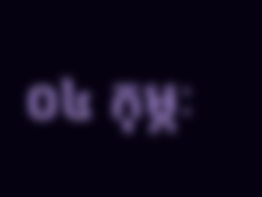០៤ កុម្ភៈ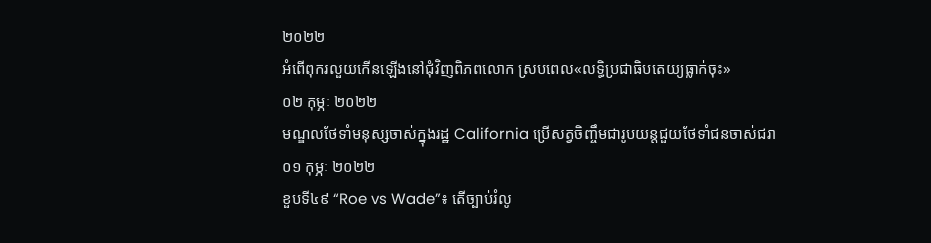២០២២
អំពើពុករលួយកើនឡើងនៅជុំវិញពិភពលោក ស្របពេល«លទ្ធិប្រជាធិបតេយ្យធ្លាក់ចុះ»
០២ កុម្ភៈ ២០២២
មណ្ឌលថែទាំមនុស្សចាស់ក្នុងរដ្ឋ California ប្រើសត្វចិញ្ចឹមជារូបយន្តជួយថែទាំជនចាស់ជរា
០១ កុម្ភៈ ២០២២
ខួបទី៤៩ “Roe vs Wade”៖ តើច្បាប់រំលូ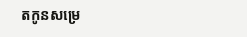តកូនសម្រេ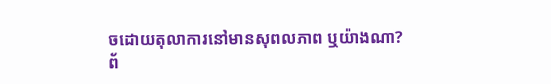ចដោយតុលាការនៅមានសុពលភាព ឬយ៉ាងណា?
ព័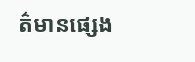ត៌មានផ្សេង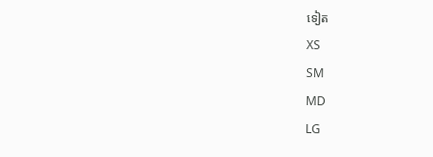ទៀត
XS
SM
MD
LG